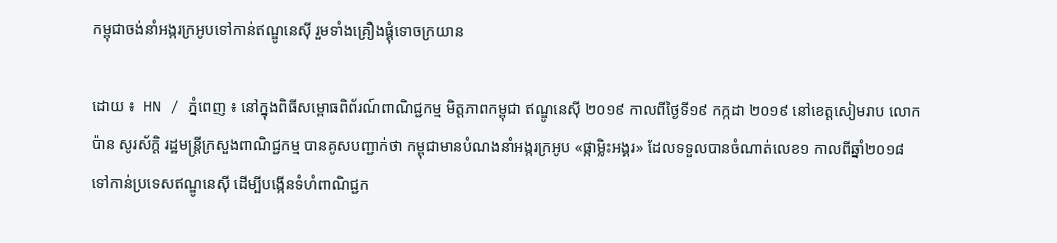កម្ពុជាចង់នាំអង្ករក្រអូបទៅកាន់ឥណ្ឌូនេស៊ី រួមទាំងគ្រឿងផ្គុំទោចក្រយាន

ដោយ ៖  HN / ភ្នំពេញ ៖ នៅក្នុងពិធីសម្ពោធពិព័រណ៍ពាណិជ្ជកម្ម មិត្តភាពកម្ពុជា ឥណ្ឌូនេស៊ី ២០១៩ កាលពីថ្ងៃទី១៩ កក្កដា ២០១៩ នៅខេត្តសៀមរាប លោក ប៉ាន សូរស័ក្តិ រដ្ឋមន្ត្រីក្រសួងពាណិជ្ជកម្ម បានគូសបញ្ជាក់ថា កម្ពុជាមានបំណងនាំអង្ករក្រអូប «ផ្កាម្លិះអង្គរ» ដែលទទួលបានចំណាត់លេខ១ កាលពីឆ្នាំ២០១៨ ទៅកាន់ប្រទេសឥណ្ឌូនេស៊ី ដើម្បីបង្កើនទំហំពាណិជ្ជក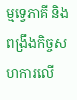ម្មទ្វេភាគី និងពង្រឹងកិច្ចសហការលើ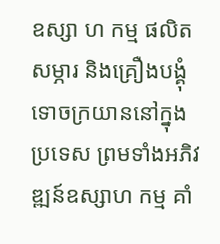ឧស្សា ហ កម្ម ផលិតសម្ភារ និងគ្រឿងបង្គុំទោចក្រយាននៅក្នុងប្រទេស ព្រមទាំងអភិវឌ្ឍន៍ឧស្សាហ កម្ម គាំ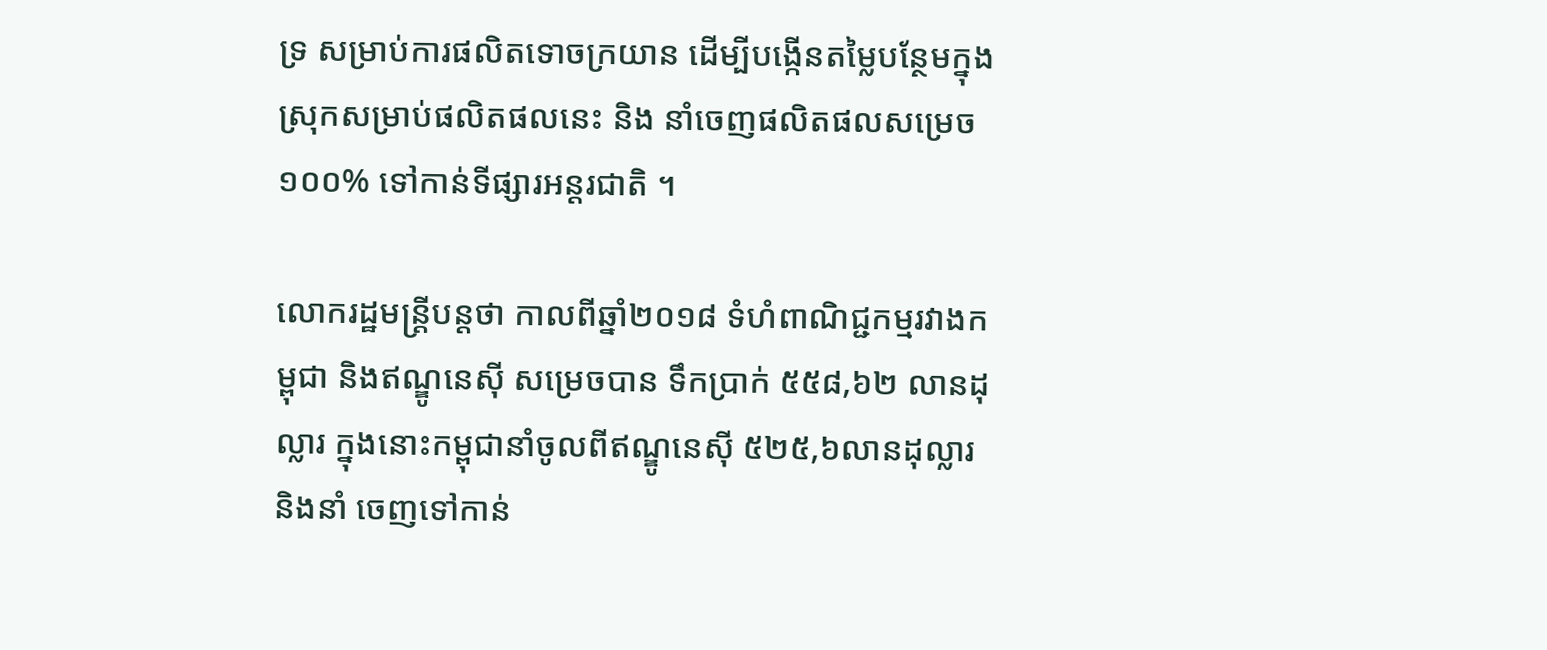ទ្រ សម្រាប់ការផលិតទោចក្រយាន ដើម្បីបង្កើនតម្លៃបន្ថែមក្នុងស្រុកសម្រាប់ផលិតផលនេះ និង នាំចេញផលិតផលសម្រេច ១០០% ទៅកាន់ទីផ្សារអន្តរជាតិ ។

លោករដ្ឋមន្ត្រីបន្តថា កាលពីឆ្នាំ២០១៨ ទំហំពាណិជ្ជកម្មរវាងកម្ពុជា និងឥណ្ឌូនេស៊ី សម្រេចបាន ទឹកប្រាក់ ៥៥៨,៦២ លានដុល្លារ ក្នុងនោះកម្ពុជានាំចូលពីឥណ្ឌូនេស៊ី ៥២៥,៦លានដុល្លារ និងនាំ ចេញទៅកាន់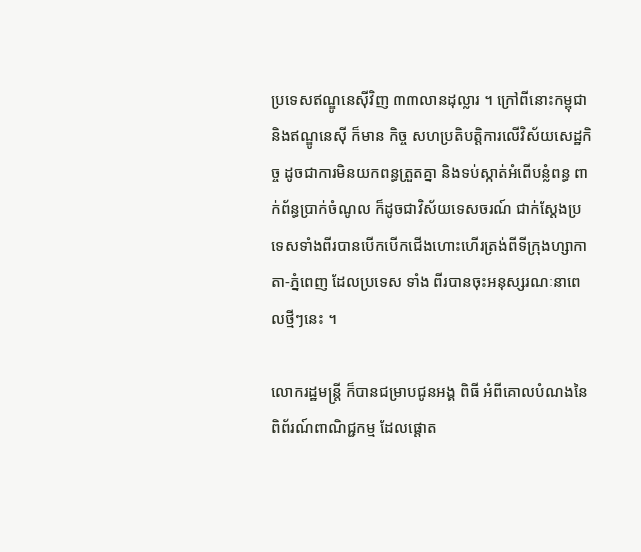ប្រទេសឥណ្ឌូនេស៊ីវិញ ៣៣លានដុល្លារ ។ ក្រៅពីនោះកម្ពុជា និងឥណ្ឌូនេស៊ី ក៏មាន កិច្ច សហប្រតិបត្តិការលើវិស័យសេដ្ឋកិច្ច ដូចជាការមិនយកពន្ធត្រួតគ្នា និងទប់ស្កាត់អំពើបន្លំពន្ធ ពាក់ព័ន្ធប្រាក់ចំណូល ក៏ដូចជាវិស័យទេសចរណ៍ ជាក់ស្ដែងប្រទេសទាំងពីរបានបើកបើកជើងហោះហើរត្រង់ពីទីក្រុងហ្សាកាតា-ភ្នំពេញ ដែលប្រទេស ទាំង ពីរបានចុះអនុស្សរណៈនាពេលថ្មីៗនេះ ។

លោករដ្ឋមន្ត្រី ក៏បានជម្រាបជូនអង្គ ពិធី អំពីគោលបំណងនៃពិព័រណ៍ពាណិជ្ជកម្ម ដែលផ្តោត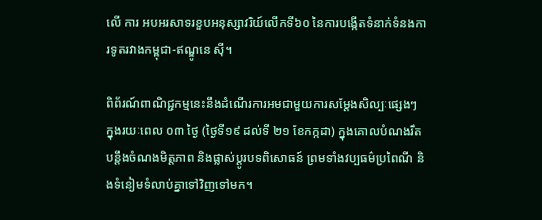លើ ការ អបអរសាទរខួបអនុស្សាវរិយ៍លើកទី៦០ នៃការបង្កើតទំនាក់ទំនងការទូតរវាងកម្ពុជា-ឥណ្ឌូនេ ស៊ី។

ពិព័រណ៍ពាណិជ្ជកម្មនេះនឹងដំណើរការអមជាមួយការសម្តែងសិល្បៈផ្សេងៗ ក្នុងរយៈពេល ០៣ ថ្ងៃ (ថ្ងៃទី១៩ ដល់ទី ២១ ខែកក្កដា) ក្នុងគោលបំណងរឹតបន្តឹងចំណងមិត្តភាព និងផ្លាស់ប្តូរបទពិសោធន៍ ព្រមទាំងវប្បធម៌ប្រពៃណី និងទំនៀមទំលាប់គ្នាទៅវិញទៅមក។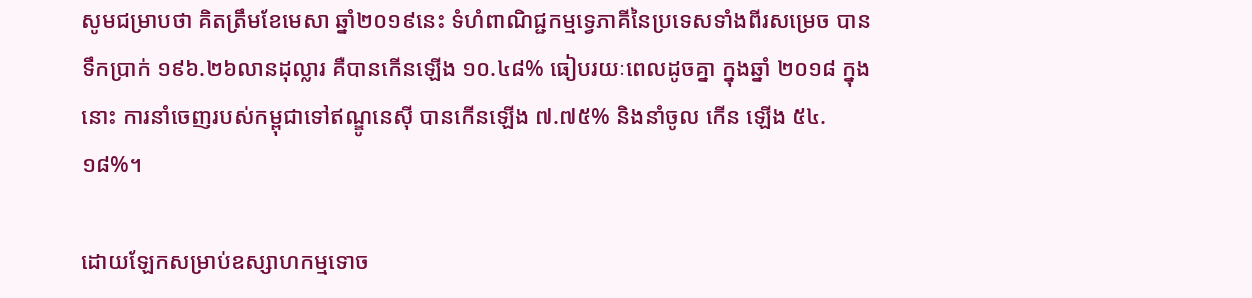សូមជម្រាបថា គិតត្រឹមខែមេសា ឆ្នាំ២០១៩នេះ ទំហំពាណិជ្ជកម្មទ្វេភាគីនៃប្រទេសទាំងពីរសម្រេច បានទឹកប្រាក់ ១៩៦.២៦លានដុល្លារ គឺបានកើនឡើង ១០.៤៨% ធៀបរយៈពេលដូចគ្នា ក្នុងឆ្នាំ ២០១៨ ក្នុងនោះ ការនាំចេញរបស់កម្ពុជាទៅឥណ្ឌូនេស៊ី បានកើនឡើង ៧.៧៥% និងនាំចូល កើន ឡើង ៥៤.១៨%។

ដោយឡែកសម្រាប់ឧស្សាហកម្មទោច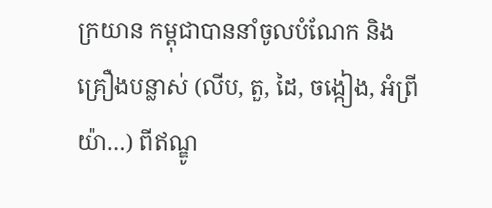ក្រយាន កម្ពុជាបាននាំចូលបំណែក និង គ្រឿងបន្លាស់ (លីប, តួ, ដៃ, ចង្កៀង, អំព្រីយ៉ា…) ពីឥណ្ឌូ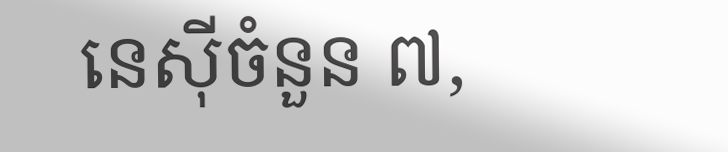នេស៊ីចំនួន ៧,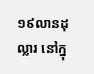១៩លានដុល្លារ នៅក្នុ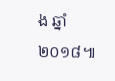ង ឆ្នាំ២០១៨៕